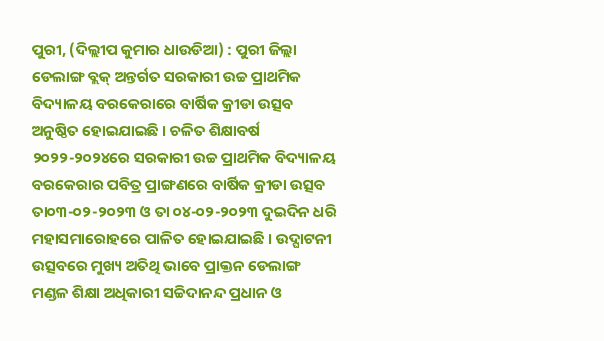ପୁରୀ, (ଦିଲ୍ଲୀପ କୁମାର ଧାଉଡିଆ) : ପୁରୀ ଜିଲ୍ଲା ଡେଲାଙ୍ଗ ବ୍ଲକ୍ ଅନ୍ତର୍ଗତ ସରକାରୀ ଉଚ୍ଚ ପ୍ରାଥମିକ ବିଦ୍ୟାଳୟ ବରକେରାରେ ବାର୍ଷିକ କ୍ରୀଡା ଉତ୍ସବ ଅନୁଷ୍ଠିତ ହୋଇଯାଇଛି । ଚଳିତ ଶିକ୍ଷାବର୍ଷ ୨୦୨୨-୨୦୨୪ରେ ସରକାରୀ ଉଚ୍ଚ ପ୍ରାଥମିକ ବିଦ୍ୟାଳୟ ବରକେରାର ପବିତ୍ର ପ୍ରାଙ୍ଗଣରେ ବାର୍ଷିକ କ୍ରୀଡା ଉତ୍ସବ ତା୦୩-୦୨-୨୦୨୩ ଓ ତା ୦୪-୦୨-୨୦୨୩ ଦୁଇଦିନ ଧରି ମହାସମାରୋହରେ ପାଳିତ ହୋଇଯାଇଛି । ଉଦ୍ଘାଟନୀ ଉତ୍ସବରେ ମୁଖ୍ୟ ଅତିଥି ଭାବେ ପ୍ରାକ୍ତନ ଡେଲାଙ୍ଗ ମଣ୍ଡଳ ଶିକ୍ଷା ଅଧିକାରୀ ସଚ୍ଚିଦାନନ୍ଦ ପ୍ରଧାନ ଓ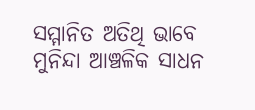ସମ୍ମାନିତ ଅତିଥି ଭାବେ ମୁନିନ୍ଦା ଆଞ୍ଚଳିକ ସାଧନ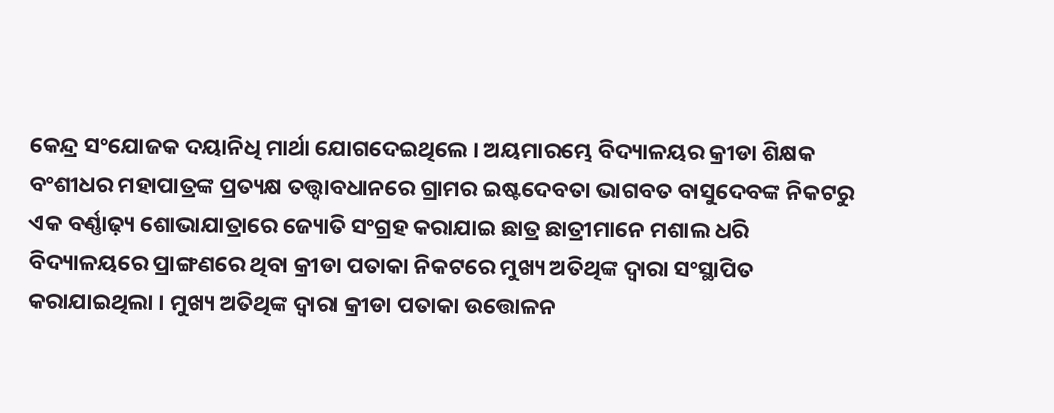କେନ୍ଦ୍ର ସଂଯୋଜକ ଦୟାନିଧି ମାର୍ଥା ଯୋଗଦେଇଥିଲେ । ଅୟମାରମ୍ଭେ ବିଦ୍ୟାଳୟର କ୍ରୀଡା ଶିକ୍ଷକ ବଂଶୀଧର ମହାପାତ୍ରଙ୍କ ପ୍ରତ୍ୟକ୍ଷ ତତ୍ତ୍ଵାବଧାନରେ ଗ୍ରାମର ଇଷ୍ଟଦେବତା ଭାଗବତ ବାସୁଦେବଙ୍କ ନିକଟରୁ ଏକ ବର୍ଣ୍ଣାଢ଼୍ୟ ଶୋଭାଯାତ୍ରାରେ ଜ୍ୟୋତି ସଂଗ୍ରହ କରାଯାଇ ଛାତ୍ର ଛାତ୍ରୀମାନେ ମଶାଲ ଧରି ବିଦ୍ୟାଳୟରେ ପ୍ରାଙ୍ଗଣରେ ଥିବା କ୍ରୀଡା ପତାକା ନିକଟରେ ମୁଖ୍ୟ ଅତିଥିଙ୍କ ଦ୍ଵାରା ସଂସ୍ଥାପିତ କରାଯାଇଥିଲା । ମୁଖ୍ୟ ଅତିଥିଙ୍କ ଦ୍ଵାରା କ୍ରୀଡା ପତାକା ଉତ୍ତୋଳନ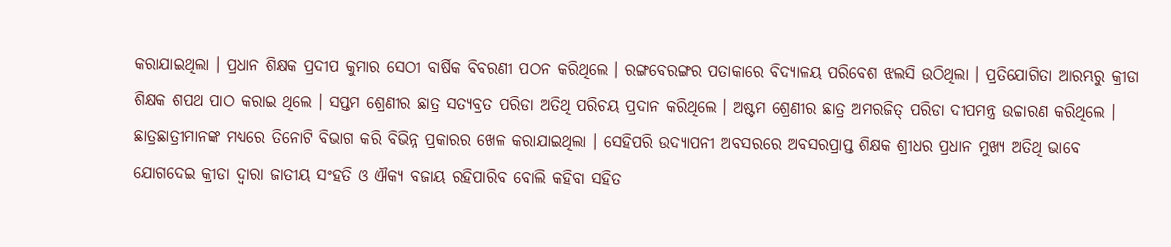କରାଯାଇଥିଲା । ପ୍ରଧାନ ଶିକ୍ଷକ ପ୍ରଦୀପ କୁମାର ସେଠୀ ବାର୍ଷିକ ବିବରଣୀ ପଠନ କରିଥିଲେ । ରଙ୍ଗବେରଙ୍ଗର ପତାକାରେ ବିଦ୍ୟାଳୟ ପରିବେଶ ଝଲସି ଉଠିଥିଲା । ପ୍ରତିଯୋଗିତା ଆରମ୍ଭରୁ କ୍ରୀଡା ଶିକ୍ଷକ ଶପଥ ପାଠ କରାଇ ଥିଲେ । ସପ୍ତମ ଶ୍ରେଣୀର ଛାତ୍ର ସତ୍ୟବ୍ରତ ପରିଡା ଅତିଥି ପରିଚୟ ପ୍ରଦାନ କରିଥିଲେ । ଅଷ୍ଟମ ଶ୍ରେଣୀର ଛାତ୍ର ଅମରଜିତ୍ ପରିଡା ଦୀପମନ୍ତ୍ର ଉଚ୍ଚାରଣ କରିଥିଲେ । ଛାତ୍ରଛାତ୍ରୀମାନଙ୍କ ମଧ୍ୟରେ ତିନୋଟି ବିଭାଗ କରି ବିଭିନ୍ନ ପ୍ରକାରର ଖେଳ କରାଯାଇଥିଲା । ସେହିପରି ଉଦ୍ଯାପନୀ ଅବସରରେ ଅବସରପ୍ରାପ୍ତ ଶିକ୍ଷକ ଶ୍ରୀଧର ପ୍ରଧାନ ମୁଖ୍ୟ ଅତିଥି ଭାବେ ଯୋଗଦେଇ କ୍ରୀଡା ଦ୍ଵାରା ଜାତୀୟ ସଂହତି ଓ ଐକ୍ୟ ବଜାୟ ରହିପାରିବ ବୋଲି କହିବା ସହିତ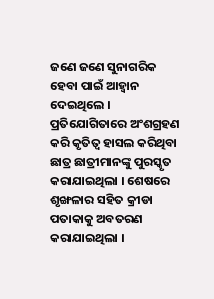ଜଣେ ଜଣେ ସୁନାଗରିକ ହେବା ପାଇଁ ଆହ୍ଵାନ ଦେଇଥିଲେ । ପ୍ରତିଯୋଗିତାରେ ଅଂଶଗ୍ରହଣ କରି କୃତିତ୍ୱ ହାସଲ କରିଥିବା ଛାତ୍ର ଛାତ୍ରୀମାନଙ୍କୁ ପୁରସ୍କୃତ କରାଯାଇଥିଲା । ଶେଷରେ ଶୃଙ୍ଖଳାର ସହିତ କ୍ରୀଡା ପତାକାକୁ ଅବତରଣ କରାଯାଇଥିଲା ।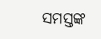ସମସ୍ତଙ୍କ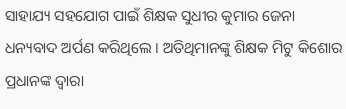ସାହାଯ୍ୟ ସହଯୋଗ ପାଇଁ ଶିକ୍ଷକ ସୁଧୀର କୁମାର ଜେନା ଧନ୍ୟବାଦ ଅର୍ପଣ କରିଥିଲେ । ଅତିଥିମାନଙ୍କୁ ଶିକ୍ଷକ ମିଟୁ କିଶୋର ପ୍ରଧାନଙ୍କ ଦ୍ଵାରା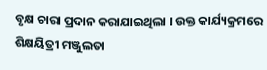ବୃକ୍ଷ ଚାରା ପ୍ରଦାନ କରାଯାଇଥିଲା । ଉକ୍ତ କାର୍ଯ୍ୟକ୍ରମରେ ଶିକ୍ଷୟିତ୍ରୀ ମଞ୍ଜୁଲତା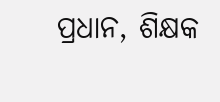ପ୍ରଧାନ, ଶିକ୍ଷକ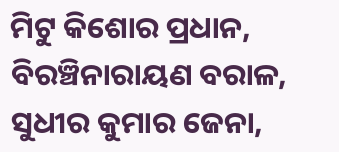ମିଟୁ କିଶୋର ପ୍ରଧାନ, ବିରଞ୍ଚିନାରାୟଣ ବରାଳ, ସୁଧୀର କୁମାର ଜେନା,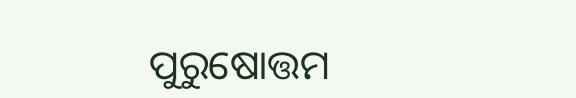ପୁରୁଷୋତ୍ତମ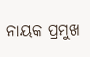ନାୟକ ପ୍ରମୁଖ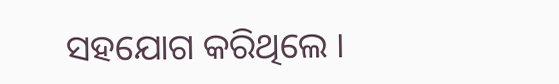ସହଯୋଗ କରିଥିଲେ ।